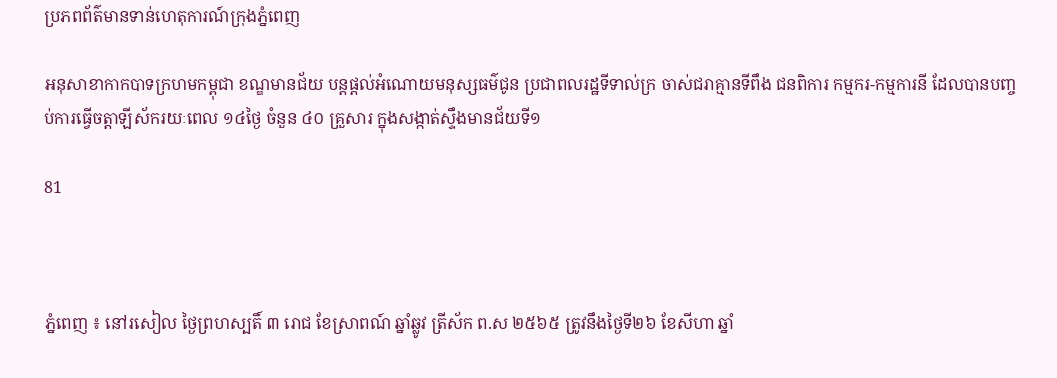ប្រភពព័ត៌មានទាន់ហេតុការណ៍ក្រុងភ្នំពេញ

អនុសាខាកាកបាទក្រហមកម្ពុជា ខណ្ឌមានជ័យ បន្តផ្តល់អំណោយមនុស្សធម៌ជូន ប្រជាពលរដ្ឋទីទាល់ក្រ ចាស់ជរាគ្មានទីពឹង ជនពិការ កម្មករ-កម្មការនី ដែលបានបញ្ចប់ការធ្វើចត្តាឡីស័ករយៈពេល ១៤ថ្ងៃ ចំនួន ៤០ គ្រួសារ ក្នុងសង្កាត់ស្ទឹងមានជ័យទី១

81



ភ្នំពេញ ៖ នៅរសៀល ថ្ងៃព្រហស្បតិ៍ ៣ រោជ ខែស្រាពណ៍ ឆ្នាំឆ្លូវ ត្រីស័ក ព.ស ២៥៦៥ ត្រូវនឹងថ្ងៃទី២៦ ខែសីហា ឆ្នាំ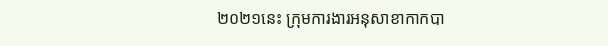២០២១នេះ ក្រុមការងារអនុសាខាកាកបា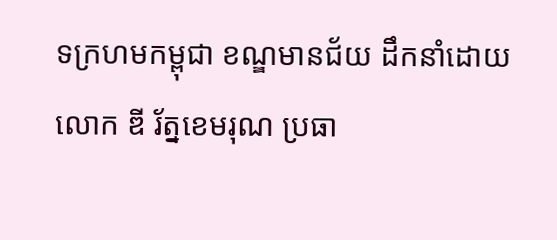ទក្រហមកម្ពុជា ខណ្ឌមានជ័យ ដឹកនាំដោយ លោក ឌី រ័ត្នខេមរុណ ប្រធា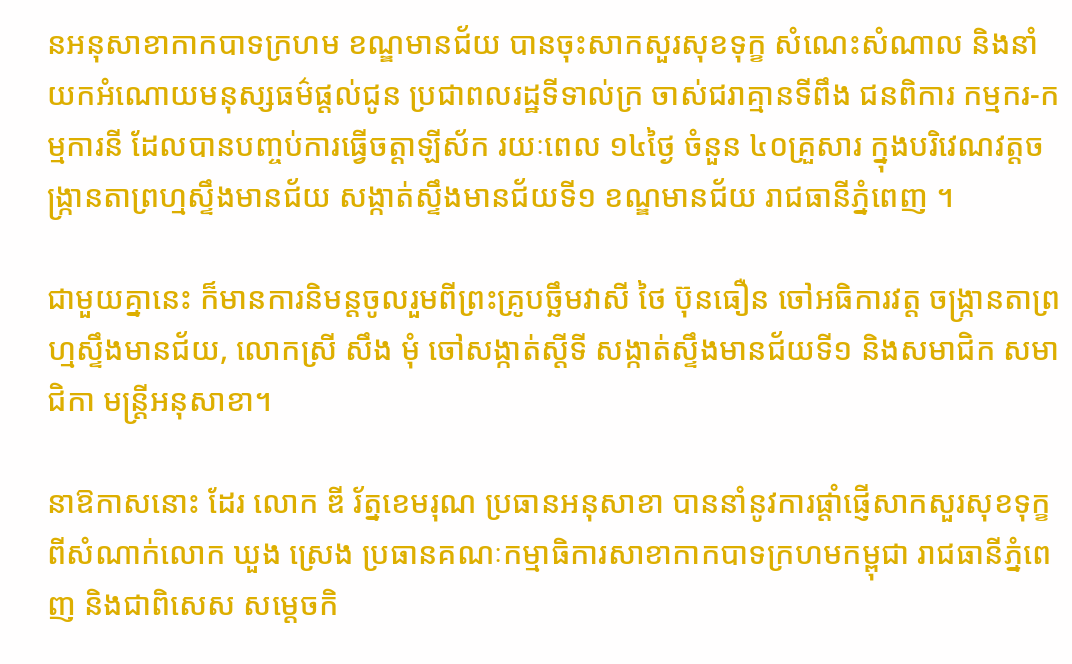នអនុសាខាកាកបាទក្រហម ខណ្ឌមានជ័យ បានចុះសាកសួរសុខទុក្ខ សំណេះសំណាល និងនាំយកអំណោយមនុស្សធម៌ផ្តល់ជូន ប្រជាពលរដ្ឋទីទាល់ក្រ ចាស់ជរាគ្មានទីពឹង ជនពិការ កម្មករ-កម្មការនី ដែលបានបញ្ចប់ការធ្វើចត្តាឡីស័ក រយៈពេល ១៤ថ្ងៃ ចំនួន ៤០គ្រួសារ ក្នុងបរិវេណវត្តចង្ក្រានតាព្រហ្មស្ទឹងមានជ័យ សង្កាត់ស្ទឹងមានជ័យទី១ ខណ្ឌមានជ័យ រាជធានីភ្នំពេញ ។

ជាមួយគ្នានេះ ក៏មានការនិមន្តចូលរួមពីព្រះគ្រូបច្ឆឹមវាសី ថៃ ប៊ុនធឿន ចៅអធិការវត្ត ចង្ក្រានតាព្រហ្មស្ទឹងមានជ័យ, លោកស្រី សឹង មុំ ចៅសង្កាត់ស្តីទី សង្កាត់ស្ទឹងមានជ័យទី១ និងសមាជិក សមាជិកា មន្រ្តីអនុសាខា។

នាឱកាសនោះ ដែរ លោក ឌី រ័ត្នខេមរុណ ប្រធានអនុសាខា បាននាំនូវការផ្តាំផ្ញើសាកសួរសុខទុក្ខពីសំណាក់លោក ឃួង ស្រេង ប្រធានគណៈកម្មាធិការសាខាកាកបាទក្រហមកម្ពុជា រាជធានីភ្នំពេញ និងជាពិសេស សម្តេចកិ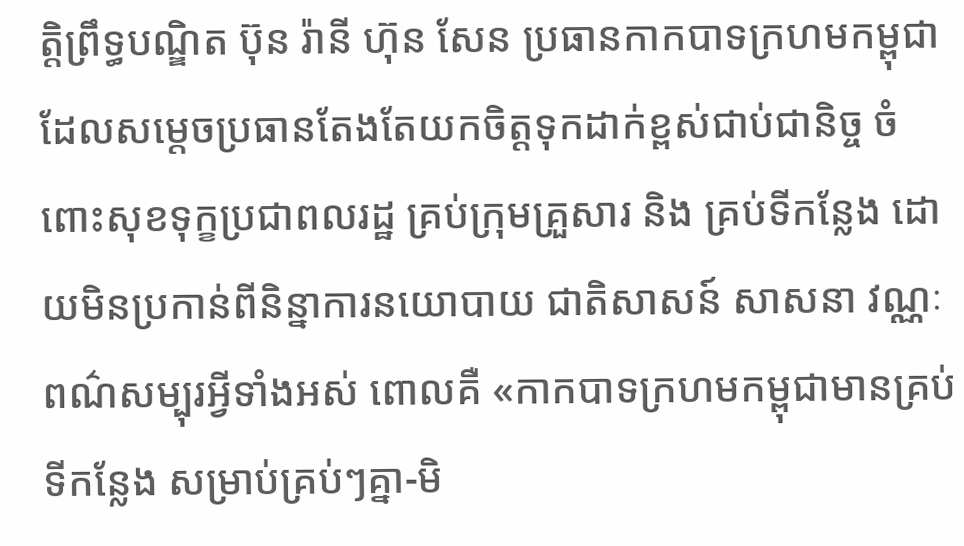ត្តិព្រឹទ្ធបណ្ឌិត ប៊ុន រ៉ានី ហ៊ុន សែន ប្រធានកាកបាទក្រហមកម្ពុជា ដែលសម្តេចប្រធានតែងតែយកចិត្តទុកដាក់ខ្ពស់ជាប់ជានិច្ច ចំពោះសុខទុក្ខប្រជាពលរដ្ឋ គ្រប់ក្រុមគ្រួសារ និង គ្រប់ទីកន្លែង ដោយមិនប្រកាន់ពីនិន្នាការនយោបាយ ជាតិសាសន៍ សាសនា វណ្ណៈ ពណ៌សម្បុរអ្វីទាំងអស់ ពោលគឺ «កាកបាទក្រហមកម្ពុជាមានគ្រប់ទីកន្លែង សម្រាប់គ្រប់ៗគ្នា-មិ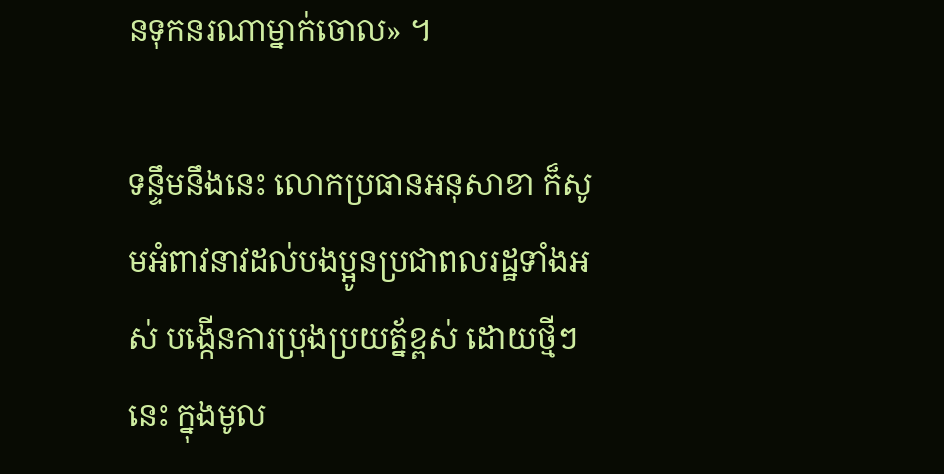នទុកនរណាម្នាក់ចោល» ។

ទន្ទឹមនឹងនេះ លោកប្រធានអនុសាខា ក៏សូមអំពាវនាវដល់បងប្អូនប្រជាពលរដ្ឋទាំងអស់ បង្កេីនការប្រុងប្រយត្ន័ខ្ពស់ ដោយថ្មីៗនេះ ក្នុងមូល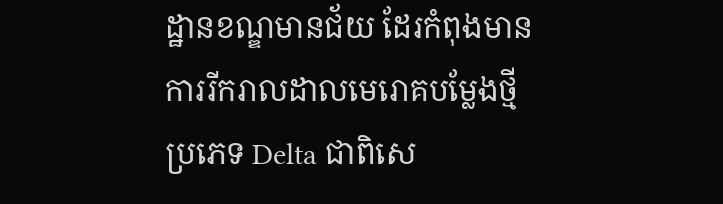ដ្ឋានខណ្ឌមានជ័យ ដែរកំពុងមានការរីករាលដាលមេរោគបម្លែងថ្មីប្រភេទ Delta ជាពិសេ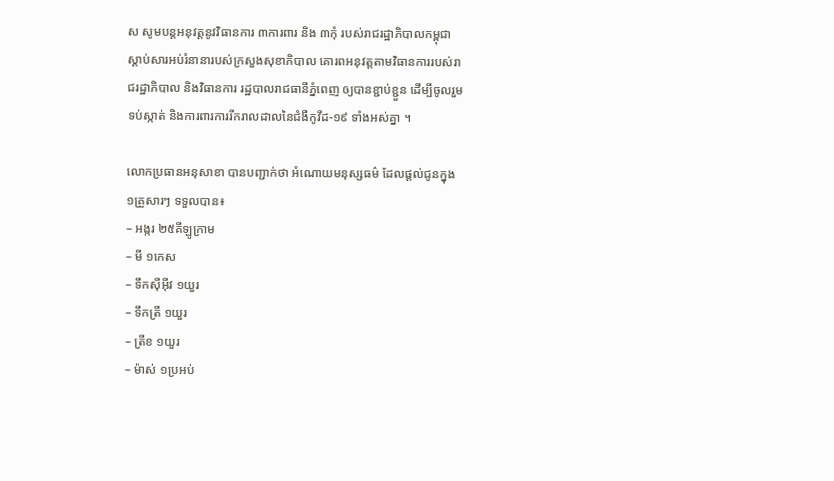ស សូមបន្តអនុវត្តនូវវិធានការ ៣ការពារ និង ៣កុំ របស់រាជរដ្ឋាភិបាលកម្ពុជា ស្តាប់សារអប់រំនានារបស់ក្រសួងសុខាភិបាល គោរពអនុវត្តតាមវិធានការរបស់រាជរដ្ឋាភិបាល និងវិធានការ រដ្ឋបាលរាជធានីភ្នំពេញ ឲ្យបានខ្ជាប់ខ្ជួន ដេីម្បីចូលរួមទប់ស្កាត់ និងការពារការរីករាលដាលនៃជំងឺកូវីដ-១៩ ទាំងអស់គ្នា ។

លោកប្រធានអនុសាខា បានបញ្ជាក់ថា អំណោយមនុស្សធម៌ ដែលផ្តល់ជូនក្នុង ១គ្រួសារៗ ទទួលបាន៖
– អង្ករ ២៥គីឡូក្រាម
– មី ១កេស
– ទឹកសុីអុីវ ១យួរ
– ទឹកត្រី ១យួរ
– ត្រីខ ១យួរ
– ម៉ាស់ ១ប្រអប់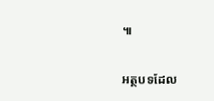៕

អត្ថបទដែល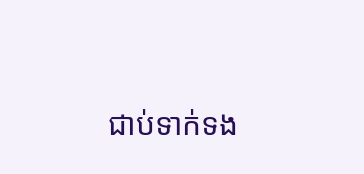ជាប់ទាក់ទង